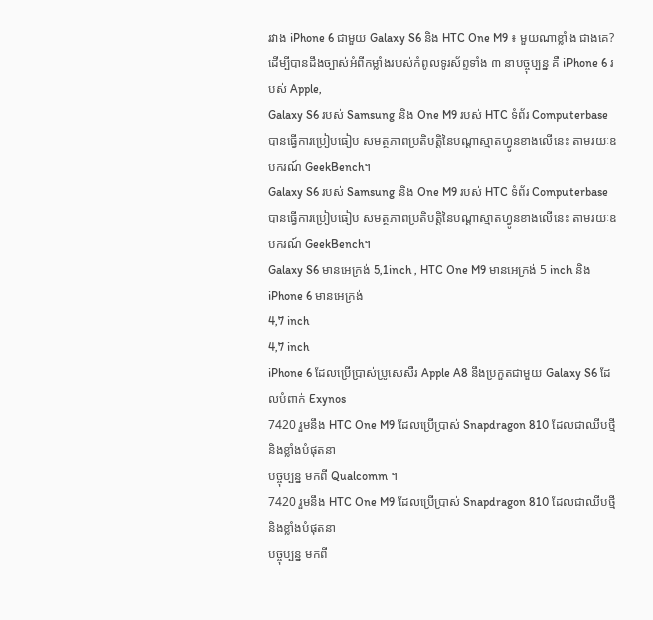រវាង iPhone 6 ជាមួយ Galaxy S6 និង HTC One M9 ៖ មួយណាខ្លាំង ជាងគេ?
ដើម្បីបានដឹងច្បាស់អំពីកម្លាំងរបស់កំពូលទូរស័ព្ទទាំង ៣ នាបច្ចុប្បន្ន គឺ iPhone 6 របស់ Apple,
Galaxy S6 របស់ Samsung និង One M9 របស់ HTC ទំព័រ Computerbase បានធ្វើការប្រៀបធៀប សមត្ថភាពប្រតិបត្តិនៃបណ្ដាស្មាតហ្វូនខាងលើនេះ តាមរយៈឧបករណ៍ GeekBench។
Galaxy S6 របស់ Samsung និង One M9 របស់ HTC ទំព័រ Computerbase បានធ្វើការប្រៀបធៀប សមត្ថភាពប្រតិបត្តិនៃបណ្ដាស្មាតហ្វូនខាងលើនេះ តាមរយៈឧបករណ៍ GeekBench។
Galaxy S6 មានអេក្រង់ 5,1inch , HTC One M9 មានអេក្រង់ 5 inch និង iPhone 6 មានអេក្រង់
4,7 inch
4,7 inch
iPhone 6 ដែលប្រើប្រាស់ប្រូសេសឺរ Apple A8 នឹងប្រកួតជាមួយ Galaxy S6 ដែលបំពាក់ Exynos
7420 រួមនឹង HTC One M9 ដែលប្រើប្រាស់ Snapdragon 810 ដែលជាឈីបថ្មី និងខ្លាំងបំផុតនា
បច្ចុប្បន្ន មកពី Qualcomm ។
7420 រួមនឹង HTC One M9 ដែលប្រើប្រាស់ Snapdragon 810 ដែលជាឈីបថ្មី និងខ្លាំងបំផុតនា
បច្ចុប្បន្ន មកពី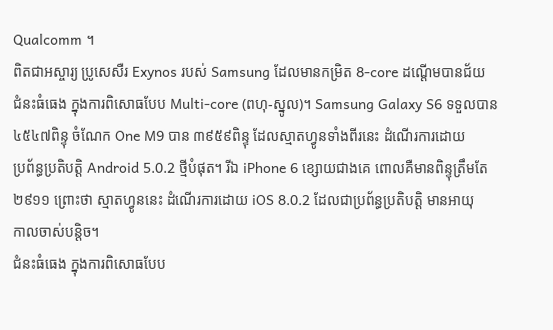Qualcomm ។
ពិតជាអស្ចារ្យ ប្រូសេសឺរ Exynos របស់ Samsung ដែលមានកម្រិត 8-core ដណ្ដើមបានជ័យ
ជំនះធំធេង ក្នុងការពិសោធបែប Multi-core (ពហុ-ស្នូល)។ Samsung Galaxy S6 ទទួលបាន
៤៥៤៧ពិន្ទុ ចំណែក One M9 បាន ៣៩៥៩ពិន្ទុ ដែលស្មាតហ្វូនទាំងពីរនេះ ដំណើរការដោយ
ប្រព័ន្ធប្រតិបត្តិ Android 5.0.2 ថ្មីបំផុត។ រីឯ iPhone 6 ខ្សោយជាងគេ ពោលគឺមានពិន្ទុត្រឹមតែ
២៩១១ ព្រោះថា ស្មាតហ្វូននេះ ដំណើរការដោយ iOS 8.0.2 ដែលជាប្រព័ន្ធប្រតិបត្តិ មានអាយុ
កាលចាស់បន្តិច។
ជំនះធំធេង ក្នុងការពិសោធបែប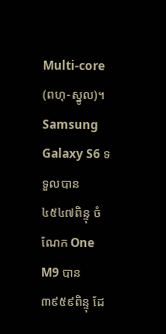Multi-core (ពហុ-ស្នូល)។ Samsung Galaxy S6 ទទួលបាន
៤៥៤៧ពិន្ទុ ចំណែក One M9 បាន ៣៩៥៩ពិន្ទុ ដែ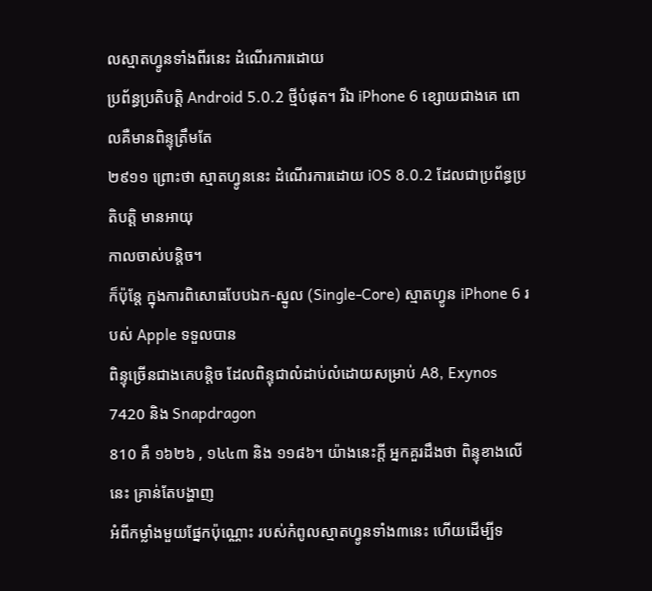លស្មាតហ្វូនទាំងពីរនេះ ដំណើរការដោយ
ប្រព័ន្ធប្រតិបត្តិ Android 5.0.2 ថ្មីបំផុត។ រីឯ iPhone 6 ខ្សោយជាងគេ ពោលគឺមានពិន្ទុត្រឹមតែ
២៩១១ ព្រោះថា ស្មាតហ្វូននេះ ដំណើរការដោយ iOS 8.0.2 ដែលជាប្រព័ន្ធប្រតិបត្តិ មានអាយុ
កាលចាស់បន្តិច។
ក៏ប៉ុន្តែ ក្នុងការពិសោធបែបឯក-ស្នូល (Single-Core) ស្មាតហ្វូន iPhone 6 របស់ Apple ទទួលបាន
ពិន្ទុច្រើនជាងគេបន្តិច ដែលពិន្ទុជាលំដាប់លំដោយសម្រាប់ A8, Exynos 7420 និង Snapdragon
810 គឺ ១៦២៦ , ១៤៤៣ និង ១១៨៦។ យ៉ាងនេះក្ដី អ្នកគួរដឹងថា ពិន្ទុខាងលើនេះ គ្រាន់តែបង្ហាញ
អំពីកម្លាំងមួយផ្នែកប៉ុណ្ណោះ របស់កំពូលស្មាតហ្វូនទាំង៣នេះ ហើយដើម្បីទ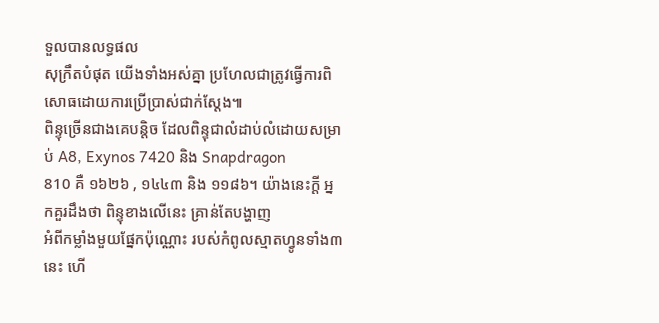ទួលបានលទ្ធផល
សុក្រឹតបំផុត យើងទាំងអស់គ្នា ប្រហែលជាត្រូវធ្វើការពិសោធដោយការប្រើប្រាស់ជាក់ស្ដែង៕
ពិន្ទុច្រើនជាងគេបន្តិច ដែលពិន្ទុជាលំដាប់លំដោយសម្រាប់ A8, Exynos 7420 និង Snapdragon
810 គឺ ១៦២៦ , ១៤៤៣ និង ១១៨៦។ យ៉ាងនេះក្ដី អ្នកគួរដឹងថា ពិន្ទុខាងលើនេះ គ្រាន់តែបង្ហាញ
អំពីកម្លាំងមួយផ្នែកប៉ុណ្ណោះ របស់កំពូលស្មាតហ្វូនទាំង៣នេះ ហើ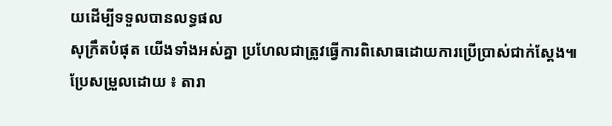យដើម្បីទទួលបានលទ្ធផល
សុក្រឹតបំផុត យើងទាំងអស់គ្នា ប្រហែលជាត្រូវធ្វើការពិសោធដោយការប្រើប្រាស់ជាក់ស្ដែង៕
ប្រែសម្រួលដោយ ៖ តារា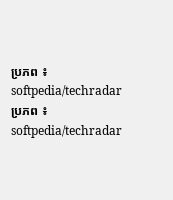ប្រភព ៖ softpedia/techradar
ប្រភព ៖ softpedia/techradar